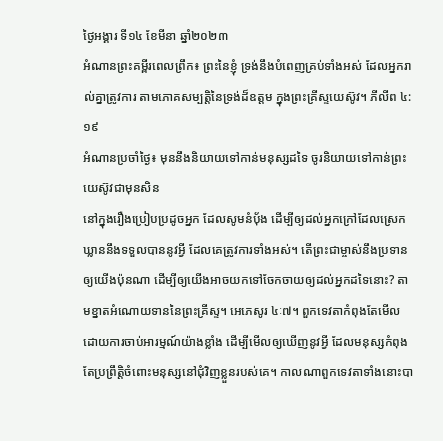ថ្ងៃអង្គារ ទី១៤ ខែមីនា ឆ្នាំ២០២៣
អំណានព្រះគម្ពីរពេលព្រឹក៖ ព្រះនៃខ្ញុំ ទ្រង់នឹងបំពេញគ្រប់ទាំងអស់ ដែលអ្នករាល់គ្នាត្រូវការ តាមភោគសម្បត្តិនៃទ្រង់ដ៏ឧត្តម ក្នុងព្រះគ្រីស្ទយេស៊ូវ។ ភីលីព ៤:១៩
អំណានប្រចាំថ្ងៃ៖ មុននឹងនិយាយទៅកាន់មនុស្សដទៃ ចូរនិយាយទៅកាន់ព្រះយេស៊ូវជាមុនសិន
នៅក្នុងរឿងប្រៀបប្រដូចអ្នក ដែលសូមនំបុ័ង ដើម្បីឲ្យដល់អ្នកក្រៅដែលស្រេកឃ្លាននឹងទទួលបាននូវអ្វី ដែលគេត្រូវការទាំងអស់។ តើព្រះជាម្ចាស់នឹងប្រទានឲ្យយើងប៉ុនណា ដើម្បីឲ្យយើងអាចយកទៅចែកចាយឲ្យដល់អ្នកដទៃនោះ? តាមខ្នាតអំណោយទាននៃព្រះគ្រីស្ទ។ អេភេសូរ ៤ៈ៧។ ពួកទេវតាកំពុងតែមើលដោយការចាប់អារម្មណ៍យ៉ាងខ្លាំង ដើម្បីមើលឲ្យឃើញនូវអ្វី ដែលមនុស្សកំពុងតែប្រព្រឹត្តិចំពោះមនុស្សនៅជុំវិញខ្លួនរបស់គេ។ កាលណាពួកទេវតាទាំងនោះបា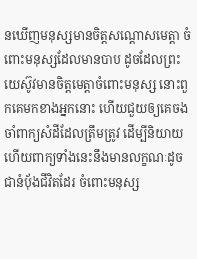នឃើញមនុស្សមានចិត្តសណ្តោសមេត្តា ចំពោះមនុស្សដែលមានបាប ដូចដែលព្រះយេស៊ូវមានចិត្តមេត្តាចំពោះមនុស្ស នោះពួកគេមកខាងអ្នកនោះ ហើយជួយឲ្យគេចងចាំពាក្យសំដីដែលត្រឹមត្រូវ ដើម្បីនិយាយ ហើយពាក្យទាំងនេះនឹងមានលក្ខណៈដូចជានំបុ័ងជីវិតដែរ ចំពោះមនុស្ស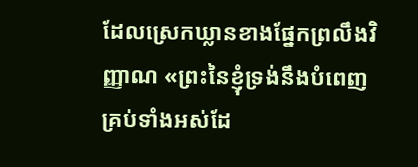ដែលស្រេកឃ្លានខាងផ្នែកព្រលឹងវិញ្ញាណ «ព្រះនៃខ្ញុំទ្រង់នឹងបំពេញគ្រប់ទាំងអស់ដែ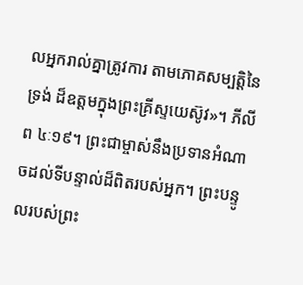លអ្នករាល់គ្នាត្រូវការ តាមភោគសម្បត្តិនៃទ្រង់ ដ៏ឧត្តមក្នុងព្រះគ្រីស្ទយេស៊ូវ»។ ភីលីព ៤ៈ១៩។ ព្រះជាម្ចាស់នឹងប្រទានអំណាចដល់ទីបន្ទាល់ដ៏ពិតរបស់អ្នក។ ព្រះបន្ទូលរបស់ព្រះ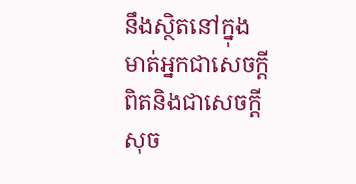នឹងស្ថិតនៅក្នុងមាត់អ្នកជាសេចក្តីពិតនិងជាសេចក្តីសុច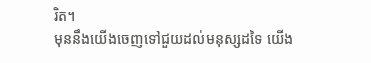រិត។
មុននឹងយើងចេញទៅជួយដល់មនុស្សដទៃ យើង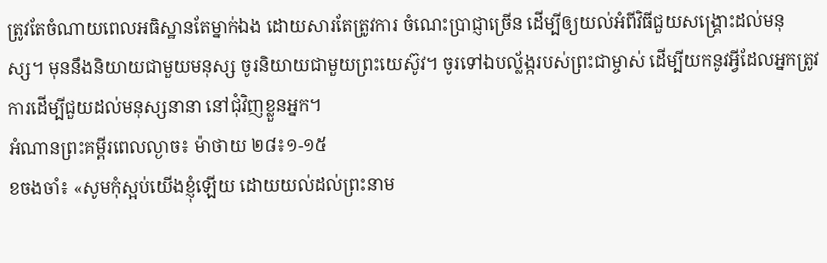ត្រូវតែចំណាយពេលអធិស្ឋានតែម្នាក់ឯង ដោយសារតែត្រូវការ ចំណេះប្រាជ្ញាច្រើន ដើម្បីឲ្យយល់អំពីវិធីជួយសង្គ្រោះដល់មនុស្ស។ មុននឹងនិយាយជាមួយមនុស្ស ចូរនិយាយជាមួយព្រះយេស៊ូវ។ ចូរទៅឯបល្ល័ង្ករបស់ព្រះជាម្ចាស់ ដើម្បីយកនូវអ្វីដែលអ្នកត្រូវការដើម្បីជួយដល់មនុស្សនានា នៅជុំវិញខ្លួនអ្នក។
អំណានព្រះគម្ពីរពេលល្ងាច៖ ម៉ាថាយ ២៨៖១-១៥
ខចងចាំ៖ «សូមកុំស្អប់យើងខ្ញុំឡើយ ដោយយល់ដល់ព្រះនាម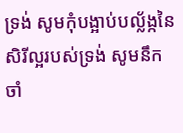ទ្រង់ សូមកុំបង្អាប់បល្ល័ង្កនៃសិរីល្អរបស់ទ្រង់ សូមនឹកចាំ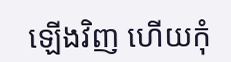ឡើងវិញ ហើយកុំ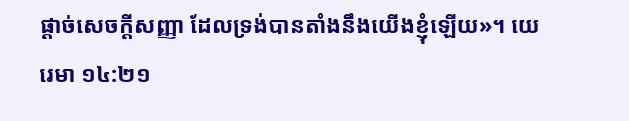ផ្តាច់សេចក្តីសញ្ញា ដែលទ្រង់បានតាំងនឹងយើងខ្ញុំឡើយ»។ យេរេមា ១៤:២១